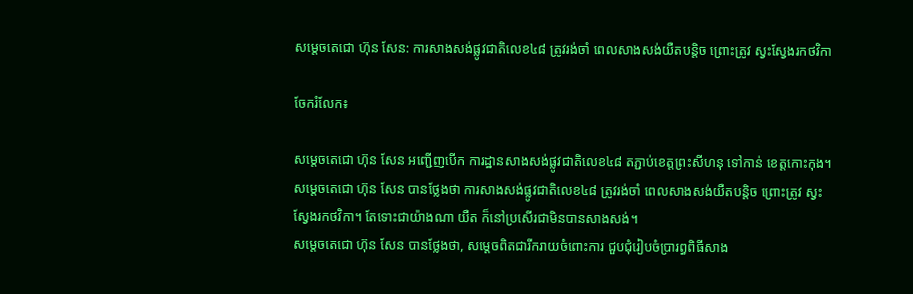សម្តេចតេជោ ហ៊ុន សែន: ការសាងសង់ផ្លូវជាតិលេខ៤៨ ត្រូវរង់ចាំ ពេលសាងសង់យឺតបន្តិច ព្រោះត្រូវ ស្វះស្វែងរកថវិកា

ចែករំលែក៖

សម្តេចតេជោ ហ៊ុន សែន អញ្ជើញបើក ការដ្ឋានសាងសង់ផ្លូវជាតិលេខ៤៨ តភ្ជាប់ខេត្តព្រះសីហនុ ទៅកាន់ ខេត្តកោះកុង។ សម្តេចតេជោ ហ៊ុន សែន បានថ្លែងថា ការសាងសង់ផ្លូវជាតិលេខ៤៨ ត្រូវរង់ចាំ ពេលសាងសង់យឺតបន្តិច ព្រោះត្រូវ ស្វះស្វែងរកថវិកា។ តែទោះជាយ៉ាងណា យឺត ក៏នៅប្រសើរជាមិនបានសាងសង់។
សម្តេចតេជោ ហ៊ុន សែន បានថ្លែងថា, សម្ដេចពិតជារីករាយចំពោះការ ជួបជុំរៀបចំប្រារព្ធពិធីសាង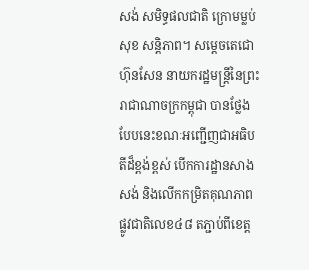សង់ សមិទ្ធផលជាតិ ក្រោមម្លប់សុខ សន្តិភាព។ សម្តេចតេជោ ហ៊ុនសែន នាយករដ្ឋមន្ត្រីនៃព្រះរាជាណាចក្រកម្ពុជា បានថ្លែងបែបនេះខណៈអញ្ជើញជាអធិបតីដ៏ខ្ពង់ខ្ពស់ បើកការដ្ឋានសាងសង់ និងលើកកម្រិតគុណភាពផ្លូវជាតិលេខ៤៨ តភ្ជាប់ពីខេត្ត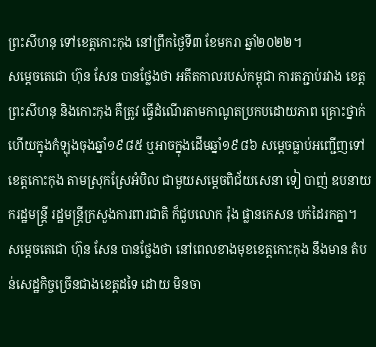ព្រះសីហនុ ទៅខេត្តកោះកុង នៅព្រឹកថ្ងៃទី៣ ខែមករា ឆ្នាំ២០២២។
សម្តេចតេជោ ហ៊ុន សែន បានថ្លែងថា អតីតកាលរបស់កម្ពុជា ការតភ្ជាប់រវាង ខេត្តព្រះសីហនុ និងកោះកុង គឺត្រូវ ធ្វើដំណើរតាមកាណូតប្រកបដោយភាព គ្រោះថ្នាក់ ហើយក្នុងកំឡុងចុងឆ្នាំ១៩៨៥ ឬអាចក្នុងដើមឆ្នាំ១៩៨៦ សម្តេចធ្លាប់អញ្ជើញទៅខេត្តកោះកុង តាមស្រុកស្រែអំបិល ជាមួយសម្តេចពិជ័យសេនា ទៀ បាញ់ ឧបនាយករដ្ឋមន្ត្រី រដ្ឋមន្ត្រីក្រសួងការពារជាតិ ក៏ជួបលោក រ៉ុង ផ្លានកេសន បក់ដៃរកគ្នា។
សម្តេចតេជោ ហ៊ុន សែន បានថ្លែងថា នៅពេលខាងមុខខេត្តកោះកុង នឹងមាន តំបន់សេដ្ឋកិច្ចច្រើនជាងខេត្តដទៃ ដោយ មិនចា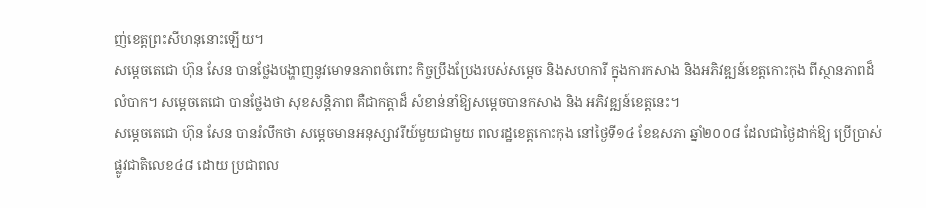ញ់ខេត្តព្រះសីហនុនោះឡើយ។
សម្តេចតេជោ ហ៊ុន សែន បានថ្លែងបង្ហាញនូវមោទនភាពចំពោះ កិច្ចប្រឹងប្រែងរបស់សម្តេច និងសហការី ក្នុងការកសាង និងអភិវឌ្ឍន៍ខេត្តកោះកុង ពីស្ថានភាពដ៏លំបាក។ សម្តេចតេជោ បានថ្លែងថា សុខសន្តិភាព គឺជាកត្តាដ៏ សំខាន់នាំឱ្យសម្ដេចបានកសាង និង អភិវឌ្ឍន៍ខេត្តនេះ។
សម្តេចតេជោ ហ៊ុន សែន បានរំលឹកថា សម្ដេចមានអនុស្សាវរីយ៍មួយជាមួយ ពលរដ្ឋខេត្តកោះកុង នៅថ្ងៃទី១៤ ខែឧសភា ឆ្នាំ២០០៨ ដែលជាថ្ងៃដាក់ឱ្យ ប្រើប្រាស់ផ្លូវជាតិលេខ៤៨ ដោយ ប្រជាពល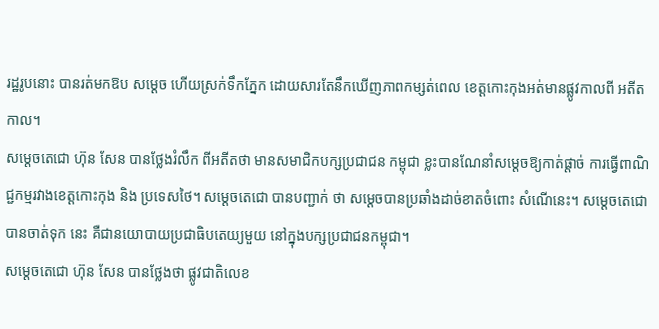រដ្ឋរូបនោះ បានរត់មកឱប សម្ដេច ហើយស្រក់ទឹកភ្នែក ដោយសារតែនឹកឃើញភាពកម្សត់ពេល ខេត្តកោះកុងអត់មានផ្លូវកាលពី អតីតកាល។
សម្តេចតេជោ ហ៊ុន សែន បានថ្លែងរំលឹក ពីអតីតថា មានសមាជិកបក្សប្រជាជន កម្ពុជា ខ្លះបានណែនាំសម្ដេចឱ្យកាត់ផ្តាច់ ការធ្វើពាណិជ្ជកម្មរវាងខេត្តកោះកុង និង ប្រទេសថៃ។ សម្ដេចតេជោ បានបញ្ជាក់ ថា សម្តេចបានប្រឆាំងដាច់ខាតចំពោះ សំណើនេះ។ សម្តេចតេជោ បានចាត់ទុក នេះ គឺជានយោបាយប្រជាធិបតេយ្យមួយ នៅក្នុងបក្សប្រជាជនកម្ពុជា។
សម្តេចតេជោ ហ៊ុន សែន បានថ្លែងថា ផ្លូវជាតិលេខ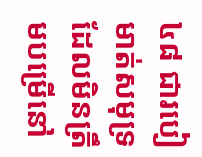៤៨ ជារបៀមាត់សមុទ្រ ដែលមិនត្រឹមបម្រើនៅ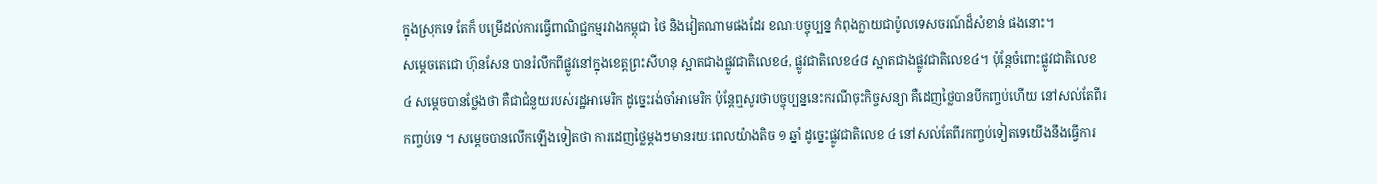ក្នុងស្រុកទេ តែក៏ បម្រើដល់ការធ្វើពាណិជ្ជកម្មរវាងកម្ពុជា ថៃ និងវៀតណាមផងដែរ ខណៈបច្ចុប្បន្ន កំពុងក្លាយជាប៉ូលទេសចរណ៍ដ៏សំខាន់ ផងនោះ។
សម្ដេចតេជោ ហ៊ុនសែន បានរំលឹកពីផ្លូវនៅក្នុងខេត្តព្រះសីហនុ ស្អាតជាងផ្លូវជាតិលេខ៤, ផ្លូវជាតិលេខ៤៨ ស្អាតជាងផ្លូវជាតិលេខ៤។ ប៉ុន្តែចំពោះផ្លូវជាតិលេខ ៤ សម្ដេចបានថ្លែងថា គឺជាជំនួយរបស់រដ្ឋអាមេរិក ដូច្នេះរង់ចាំអាមេរិក ប៉ុន្តែឮសូរថាបច្ចុប្បន្ននេះករណីចុះកិច្ចសន្យា គឺដេញថ្លៃបានបីកញ្ចប់ហើយ នៅសល់តែពីរកញ្ចប់ទេ ។ សម្ដេចបានលើកឡើងទៀតថា ការដេញថ្លៃម្ដងៗមានរយៈពេលយ៉ាងតិច ១ ឆ្នាំ ដូច្នេះផ្លូវជាតិលេខ ៤ នៅសល់តែពីរកញ្ចប់ទៀតទេយើងនឹងធ្វើការ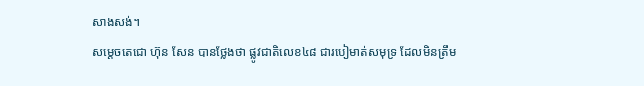សាងសង់។
សម្តេចតេជោ ហ៊ុន សែន បានថ្លែងថា ផ្លូវជាតិលេខ៤៨ ជារបៀមាត់សមុទ្រ ដែលមិនត្រឹម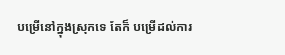បម្រើនៅក្នុងស្រុកទេ តែក៏ បម្រើដល់ការ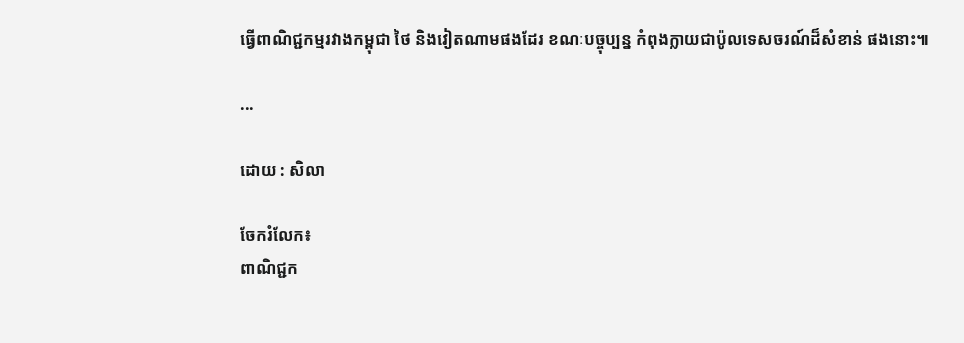ធ្វើពាណិជ្ជកម្មរវាងកម្ពុជា ថៃ និងវៀតណាមផងដែរ ខណៈបច្ចុប្បន្ន កំពុងក្លាយជាប៉ូលទេសចរណ៍ដ៏សំខាន់ ផងនោះ៕

...

ដោយ : សិលា

ចែករំលែក៖
ពាណិជ្ជក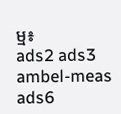ម្ម៖
ads2 ads3 ambel-meas ads6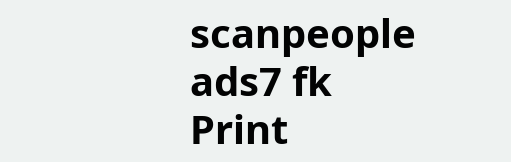scanpeople ads7 fk Print